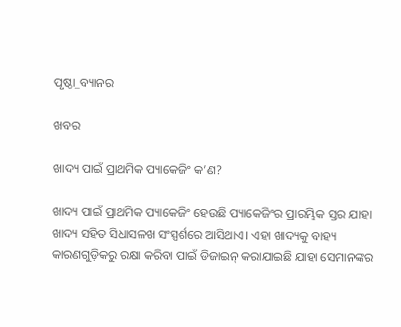ପୃଷ୍ଠା_ବ୍ୟାନର

ଖବର

ଖାଦ୍ୟ ପାଇଁ ପ୍ରାଥମିକ ପ୍ୟାକେଜିଂ କ’ଣ?

ଖାଦ୍ୟ ପାଇଁ ପ୍ରାଥମିକ ପ୍ୟାକେଜିଂ ହେଉଛି ପ୍ୟାକେଜିଂର ପ୍ରାରମ୍ଭିକ ସ୍ତର ଯାହା ଖାଦ୍ୟ ସହିତ ସିଧାସଳଖ ସଂସ୍ପର୍ଶରେ ଆସିଥାଏ। ଏହା ଖାଦ୍ୟକୁ ବାହ୍ୟ କାରଣଗୁଡ଼ିକରୁ ରକ୍ଷା କରିବା ପାଇଁ ଡିଜାଇନ୍ କରାଯାଇଛି ଯାହା ସେମାନଙ୍କର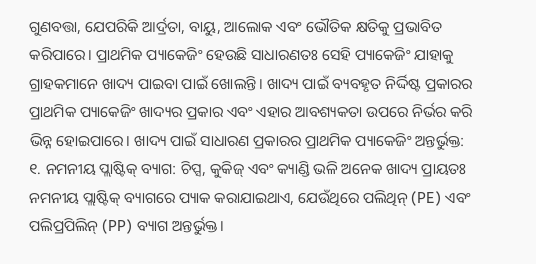ଗୁଣବତ୍ତା, ଯେପରିକି ଆର୍ଦ୍ରତା, ବାୟୁ, ଆଲୋକ ଏବଂ ଭୌତିକ କ୍ଷତିକୁ ପ୍ରଭାବିତ କରିପାରେ। ପ୍ରାଥମିକ ପ୍ୟାକେଜିଂ ହେଉଛି ସାଧାରଣତଃ ସେହି ପ୍ୟାକେଜିଂ ଯାହାକୁ ଗ୍ରାହକମାନେ ଖାଦ୍ୟ ପାଇବା ପାଇଁ ଖୋଲନ୍ତି। ଖାଦ୍ୟ ପାଇଁ ବ୍ୟବହୃତ ନିର୍ଦ୍ଦିଷ୍ଟ ପ୍ରକାରର ପ୍ରାଥମିକ ପ୍ୟାକେଜିଂ ଖାଦ୍ୟର ପ୍ରକାର ଏବଂ ଏହାର ଆବଶ୍ୟକତା ଉପରେ ନିର୍ଭର କରି ଭିନ୍ନ ହୋଇପାରେ। ଖାଦ୍ୟ ପାଇଁ ସାଧାରଣ ପ୍ରକାରର ପ୍ରାଥମିକ ପ୍ୟାକେଜିଂ ଅନ୍ତର୍ଭୁକ୍ତ:
୧. ନମନୀୟ ପ୍ଲାଷ୍ଟିକ୍ ବ୍ୟାଗ: ଚିପ୍ସ, କୁକିଜ୍ ଏବଂ କ୍ୟାଣ୍ଡି ଭଳି ଅନେକ ଖାଦ୍ୟ ପ୍ରାୟତଃ ନମନୀୟ ପ୍ଲାଷ୍ଟିକ୍ ବ୍ୟାଗରେ ପ୍ୟାକ କରାଯାଇଥାଏ, ଯେଉଁଥିରେ ପଲିଥିନ୍ (PE) ଏବଂ ପଲିପ୍ରପିଲିନ୍ (PP) ବ୍ୟାଗ ଅନ୍ତର୍ଭୁକ୍ତ।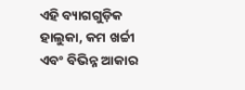ଏହି ବ୍ୟାଗଗୁଡ଼ିକ ହାଲୁକା, କମ ଖର୍ଚ୍ଚୀ ଏବଂ ବିଭିନ୍ନ ଆକାର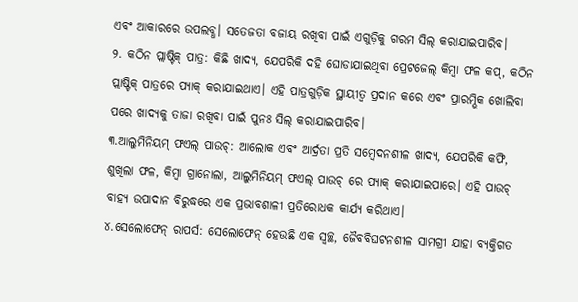ଏବଂ ଆକାରରେ ଉପଲବ୍ଧ। ସତେଜତା ବଜାୟ ରଖିବା ପାଇଁ ଏଗୁଡ଼ିକୁ ଗରମ ସିଲ୍ କରାଯାଇପାରିବ।
୨. କଠିନ ପ୍ଲାଷ୍ଟିକ୍ ପାତ୍ର: କିଛି ଖାଦ୍ୟ, ଯେପରିକି ଦହି ଘୋଡାଯାଇଥିବା ପ୍ରେଟଜେଲ୍ କିମ୍ବା ଫଳ କପ୍, କଠିନ ପ୍ଲାଷ୍ଟିକ୍ ପାତ୍ରରେ ପ୍ୟାକ୍ କରାଯାଇଥାଏ। ଏହି ପାତ୍ରଗୁଡ଼ିକ ସ୍ଥାୟୀତ୍ୱ ପ୍ରଦାନ କରେ ଏବଂ ପ୍ରାରମ୍ଭିକ ଖୋଲିବା ପରେ ଖାଦ୍ୟକୁ ତାଜା ରଖିବା ପାଇଁ ପୁନଃ ସିଲ୍ କରାଯାଇପାରିବ।
୩.ଆଲୁମିନିୟମ୍ ଫଏଲ୍ ପାଉଚ୍: ଆଲୋକ ଏବଂ ଆର୍ଦ୍ରତା ପ୍ରତି ସମ୍ବେଦନଶୀଳ ଖାଦ୍ୟ, ଯେପରିକି କଫି, ଶୁଖିଲା ଫଳ, କିମ୍ବା ଗ୍ରାନୋଲା, ଆଲୁମିନିୟମ୍ ଫଏଲ୍ ପାଉଚ୍ ରେ ପ୍ୟାକ୍ କରାଯାଇପାରେ। ଏହି ପାଉଚ୍ ବାହ୍ୟ ଉପାଦାନ ବିରୁଦ୍ଧରେ ଏକ ପ୍ରଭାବଶାଳୀ ପ୍ରତିରୋଧକ କାର୍ଯ୍ୟ କରିଥାଏ।
୪.ସେଲୋଫେନ୍ ରାପର୍ସ: ସେଲୋଫେନ୍ ହେଉଛି ଏକ ସ୍ୱଚ୍ଛ, ଜୈବବିଘଟନଶୀଳ ସାମଗ୍ରୀ ଯାହା ବ୍ୟକ୍ତିଗତ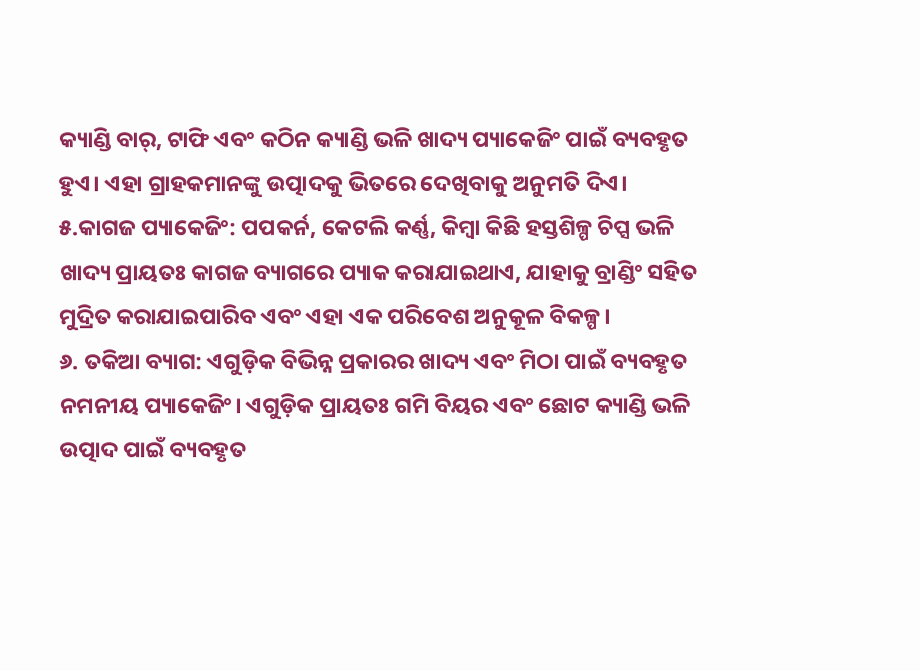କ୍ୟାଣ୍ଡି ବାର୍, ଟାଫି ଏବଂ କଠିନ କ୍ୟାଣ୍ଡି ଭଳି ଖାଦ୍ୟ ପ୍ୟାକେଜିଂ ପାଇଁ ବ୍ୟବହୃତ ହୁଏ। ଏହା ଗ୍ରାହକମାନଙ୍କୁ ଉତ୍ପାଦକୁ ଭିତରେ ଦେଖିବାକୁ ଅନୁମତି ଦିଏ।
୫.କାଗଜ ପ୍ୟାକେଜିଂ: ପପକର୍ନ, କେଟଲି କର୍ଣ୍ଣ, କିମ୍ବା କିଛି ହସ୍ତଶିଳ୍ପ ଚିପ୍ସ ଭଳି ଖାଦ୍ୟ ପ୍ରାୟତଃ କାଗଜ ବ୍ୟାଗରେ ପ୍ୟାକ କରାଯାଇଥାଏ, ଯାହାକୁ ବ୍ରାଣ୍ଡିଂ ସହିତ ମୁଦ୍ରିତ କରାଯାଇପାରିବ ଏବଂ ଏହା ଏକ ପରିବେଶ ଅନୁକୂଳ ବିକଳ୍ପ।
୬. ତକିଆ ବ୍ୟାଗ: ଏଗୁଡ଼ିକ ବିଭିନ୍ନ ପ୍ରକାରର ଖାଦ୍ୟ ଏବଂ ମିଠା ପାଇଁ ବ୍ୟବହୃତ ନମନୀୟ ପ୍ୟାକେଜିଂ। ଏଗୁଡ଼ିକ ପ୍ରାୟତଃ ଗମି ବିୟର ଏବଂ ଛୋଟ କ୍ୟାଣ୍ଡି ଭଳି ଉତ୍ପାଦ ପାଇଁ ବ୍ୟବହୃତ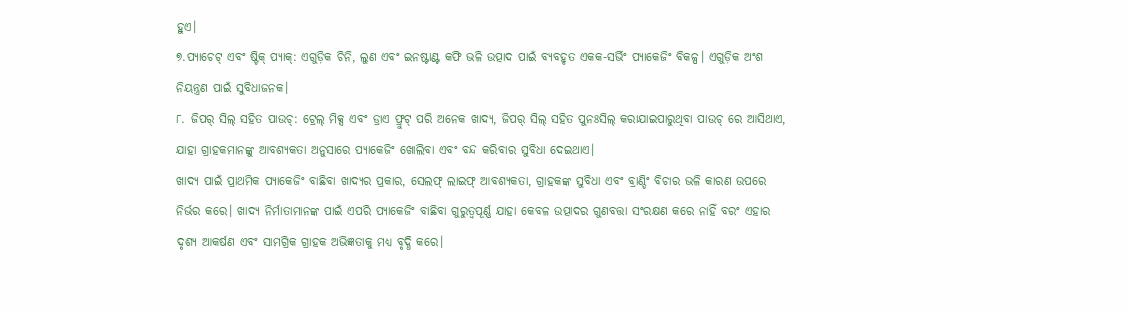ହୁଏ।
୭.ପ୍ୟାଚେଟ୍ ଏବଂ ଷ୍ଟିକ୍ ପ୍ୟାକ୍: ଏଗୁଡ଼ିକ ଚିନି, ଲୁଣ ଏବଂ ଇନଷ୍ଟାଣ୍ଟ କଫି ଭଳି ଉତ୍ପାଦ ପାଇଁ ବ୍ୟବହୃତ ଏକକ-ସର୍ଭିଂ ପ୍ୟାକେଜିଂ ବିକଳ୍ପ। ଏଗୁଡ଼ିକ ଅଂଶ ନିୟନ୍ତ୍ରଣ ପାଇଁ ସୁବିଧାଜନକ।
୮. ଜିପର୍ ସିଲ୍ ସହିତ ପାଉଚ୍: ଟ୍ରେଲ୍ ମିକ୍ସ ଏବଂ ଡ୍ରାଏ ଫ୍ରୁଟ୍ ପରି ଅନେକ ଖାଦ୍ୟ, ଜିପର୍ ସିଲ୍ ସହିତ ପୁନଃସିଲ୍ କରାଯାଇପାରୁଥିବା ପାଉଚ୍ ରେ ଆସିଥାଏ, ଯାହା ଗ୍ରାହକମାନଙ୍କୁ ଆବଶ୍ୟକତା ଅନୁସାରେ ପ୍ୟାକେଜିଂ ଖୋଲିବା ଏବଂ ବନ୍ଦ କରିବାର ସୁବିଧା ଦେଇଥାଏ।
ଖାଦ୍ୟ ପାଇଁ ପ୍ରାଥମିକ ପ୍ୟାକେଜିଂ ବାଛିବା ଖାଦ୍ୟର ପ୍ରକାର, ସେଲଫ୍ ଲାଇଫ୍ ଆବଶ୍ୟକତା, ଗ୍ରାହକଙ୍କ ସୁବିଧା ଏବଂ ବ୍ରାଣ୍ଡିଂ ବିଚାର ଭଳି କାରଣ ଉପରେ ନିର୍ଭର କରେ। ଖାଦ୍ୟ ନିର୍ମାତାମାନଙ୍କ ପାଇଁ ଏପରି ପ୍ୟାକେଜିଂ ବାଛିବା ଗୁରୁତ୍ୱପୂର୍ଣ୍ଣ ଯାହା କେବଳ ଉତ୍ପାଦର ଗୁଣବତ୍ତା ସଂରକ୍ଷଣ କରେ ନାହିଁ ବରଂ ଏହାର ଦୃଶ୍ୟ ଆକର୍ଷଣ ଏବଂ ସାମଗ୍ରିକ ଗ୍ରାହକ ଅଭିଜ୍ଞତାକୁ ମଧ୍ୟ ବୃଦ୍ଧି କରେ।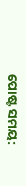ପୋଷ୍ଟ ସମୟ: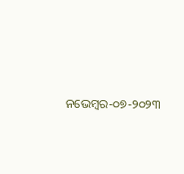ନଭେମ୍ବର-୦୭-୨୦୨୩